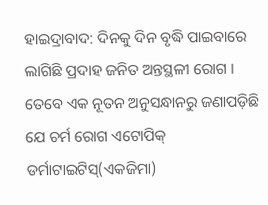ହାଇଦ୍ରାବାଦ: ଦିନକୁ ଦିନ ବୃଦ୍ଧି ପାଇବାରେ ଲାଗିଛି ପ୍ରଦାହ ଜନିତ ଅନ୍ତସ୍ଥଳୀ ରୋଗ । ତେବେ ଏକ ନୂତନ ଅନୁସନ୍ଧାନରୁ ଜଣାପଡ଼ିଛି ଯେ ଚର୍ମ ରୋଗ ଏଟୋପିକ୍ ଡର୍ମାଟାଇଟିସ୍(ଏକଜିମା)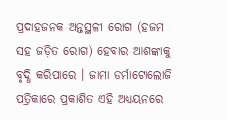ପ୍ରଦାହଜନକ ଅନ୍ତସ୍ଥଳୀ ରୋଗ (ହଜମ ସହ ଜଡ଼ିତ ରୋଗ) ହେବାର ଆଶଙ୍କାକୁ ବୃଦ୍ଧି କରିପାରେ । ଜାମା ଡର୍ମାଟୋଲୋଜି ପତ୍ରିକାରେ ପ୍ରକାଶିତ ଏହି ଅଧ୍ୟୟନରେ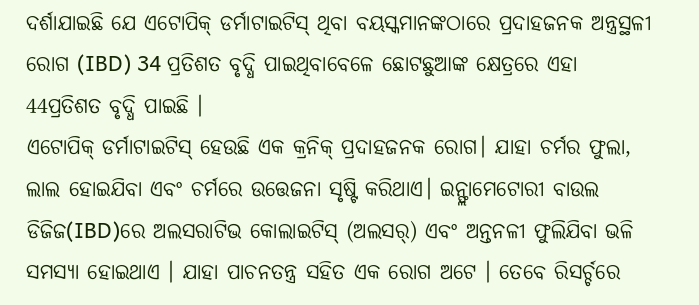ଦର୍ଶାଯାଇଛି ଯେ ଏଟୋପିକ୍ ଡର୍ମାଟାଇଟିସ୍ ଥିବା ବୟସ୍କମାନଙ୍କଠାରେ ପ୍ରଦାହଜନକ ଅନ୍ତ୍ରସ୍ଥଳୀ ରୋଗ (IBD) 34 ପ୍ରତିଶତ ବୃଦ୍ଧି ପାଇଥିବାବେଳେ ଛୋଟଛୁଆଙ୍କ କ୍ଷେତ୍ରରେ ଏହା 44ପ୍ରତିଶତ ବୃଦ୍ଧି ପାଇଛି ।
ଏଟୋପିକ୍ ଡର୍ମାଟାଇଟିସ୍ ହେଉଛି ଏକ କ୍ରନିକ୍ ପ୍ରଦାହଜନକ ରୋଗ। ଯାହା ଚର୍ମର ଫୁଲା, ଲାଲ ହୋଇଯିବା ଏବଂ ଚର୍ମରେ ଉତ୍ତେଜନା ସୃଷ୍ଟି କରିଥାଏ। ଇନ୍ଫ୍ଲାମେଟୋରୀ ବାଉଲ ଡିଜିଜ(IBD)ରେ ଅଲସରାଟିଭ କୋଲାଇଟିସ୍ (ଅଲସର୍) ଏବଂ ଅନ୍ତନଳୀ ଫୁଲିଯିବା ଭଳି ସମସ୍ୟା ହୋଇଥାଏ । ଯାହା ପାଚନତନ୍ତ୍ର ସହିତ ଏକ ରୋଗ ଅଟେ । ତେବେ ରିସର୍ଚ୍ଚରେ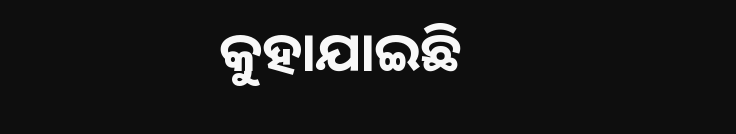କୁହାଯାଇଛି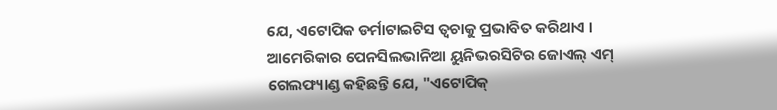ଯେ, ଏଟୋପିକ ଡର୍ମାଟାଇଟିସ ତ୍ବଚାକୁ ପ୍ରଭାବିତ କରିଥାଏ ।
ଆମେରିକାର ପେନସିଲଭାନିଆ ୟୁନିଭରସିଟିର ଜୋଏଲ୍ ଏମ୍ ଗେଲଫ୍ୟାଣ୍ଡ କହିଛନ୍ତି ଯେ, "ଏଟୋପିକ୍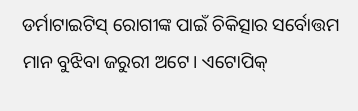ଡର୍ମାଟାଇଟିସ୍ ରୋଗୀଙ୍କ ପାଇଁ ଚିକିତ୍ସାର ସର୍ବୋତ୍ତମ ମାନ ବୁଝିବା ଜରୁରୀ ଅଟେ। ଏଟୋପିକ୍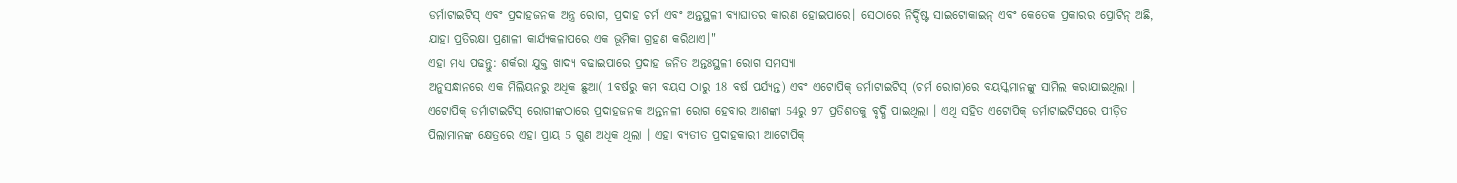ଡର୍ମାଟାଇଟିସ୍ ଏବଂ ପ୍ରଦାହଜନକ ଅନ୍ତ୍ର ରୋଗ, ପ୍ରଦାହ ଚର୍ମ ଏବଂ ଅନ୍ତସ୍ଥଳୀ ବ୍ୟାଘାତର କାରଣ ହୋଇପାରେ। ସେଠାରେ ନିର୍ଦ୍ଦିଷ୍ଟ ସାଇଟୋକାଇନ୍ ଏବଂ କେତେକ ପ୍ରକାରର ପ୍ରୋଟିନ୍ ଅଛି, ଯାହା ପ୍ରତିରକ୍ଷା ପ୍ରଣାଳୀ କାର୍ଯ୍ୟକଳାପରେ ଏକ ଭୂମିକା ଗ୍ରହଣ କରିଥାଏ।"
ଏହା ମଧ୍ୟ ପଢନ୍ତୁ: ଶର୍କରା ଯୁକ୍ତ ଖାଦ୍ୟ ବଢାଇପାରେ ପ୍ରଦାହ ଜନିତ ଅନ୍ତଃସ୍ଥଳୀ ରୋଗ ସମସ୍ୟା
ଅନୁସନ୍ଧାନରେ ଏକ ମିଲିୟନରୁ ଅଧିକ ଛୁଆ( 1ବର୍ଷରୁ କମ ବୟସ ଠାରୁ 18 ବର୍ଷ ପର୍ଯ୍ୟନ୍ତ) ଏବଂ ଏଟୋପିକ୍ ଡର୍ମାଟାଇଟିସ୍ (ଚର୍ମ ରୋଗ)ରେ ବୟସ୍କମାନଙ୍କୁ ସାମିଲ କରାଯାଇଥିଲା । ଏଟୋପିକ୍ ଡର୍ମାଟାଇଟିସ୍ ରୋଗୀଙ୍କଠାରେ ପ୍ରଦାହଜନକ ଅନ୍ତନଳୀ ରୋଗ ହେବାର ଆଶଙ୍କା 54ରୁ 97 ପ୍ରତିଶତକୁ ବୃଦ୍ଧି ପାଇଥିଲା । ଏଥି ସହିତ ଏଟୋପିକ୍ ଡର୍ମାଟାଇଟିସରେ ପୀଡ଼ିତ ପିଲାମାନଙ୍କ କ୍ଷେତ୍ରରେ ଏହା ପ୍ରାୟ 5 ଗୁଣ ଅଧିକ ଥିଲା । ଏହା ବ୍ୟତୀତ ପ୍ରଦାହକାରୀ ଆଟୋପିକ୍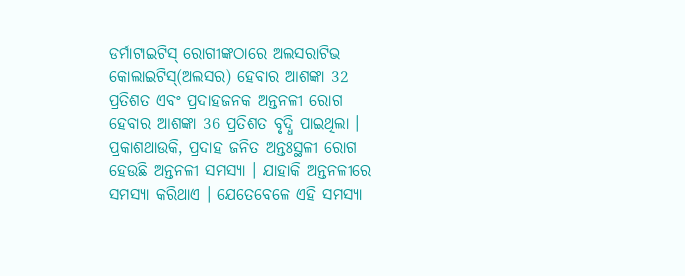ଡର୍ମାଟାଇଟିସ୍ ରୋଗୀଙ୍କଠାରେ ଅଲସରାଟିଭ କୋଲାଇଟିସ୍(ଅଲସର) ହେବାର ଆଶଙ୍କା 32 ପ୍ରତିଶତ ଏବଂ ପ୍ରଦାହଜନକ ଅନ୍ତନଳୀ ରୋଗ ହେବାର ଆଶଙ୍କା 36 ପ୍ରତିଶତ ବୃଦ୍ଧି ପାଇଥିଲା ।
ପ୍ରକାଶଥାଉକି, ପ୍ରଦାହ ଜନିତ ଅନ୍ତଃସ୍ଥଳୀ ରୋଗ ହେଉଛି ଅନ୍ତନଳୀ ସମସ୍ୟା । ଯାହାକି ଅନ୍ତନଳୀରେ ସମସ୍ୟା କରିଥାଏ । ଯେତେବେଳେ ଏହି ସମସ୍ୟା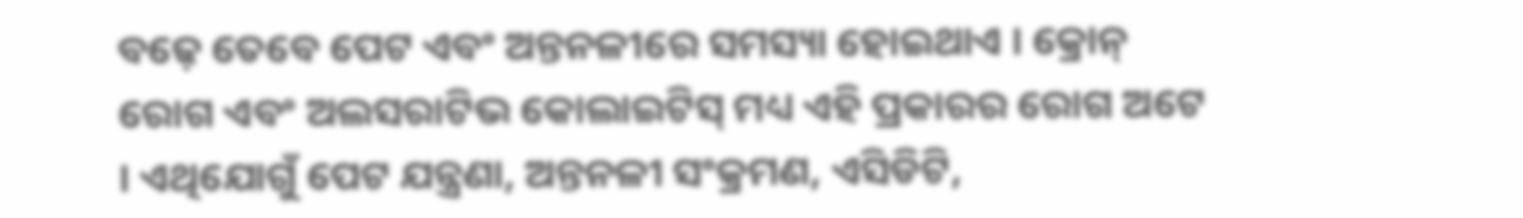ବଢ଼େ ତେବେ ପେଟ ଏବଂ ଅନ୍ତନଳୀରେ ସମସ୍ୟା ହୋଇଥାଏ । କ୍ରୋନ୍ ରୋଗ ଏବଂ ଅଲସରାଟିଭ କୋଲାଇଟିସ୍ ମଧ୍ୟ ଏହି ପ୍ରକାରର ରୋଗ ଅଟେ । ଏଥିଯୋଗୁଁ ପେଟ ଯନ୍ତ୍ରଣା, ଅନ୍ତନଳୀ ସଂକ୍ରମଣ, ଏସିଡିଟି,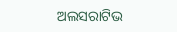ଅଲସରାଟିଭ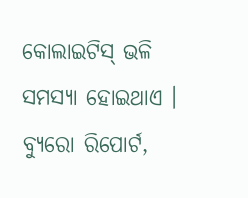କୋଲାଇଟିସ୍ ଭଳି ସମସ୍ୟା ହୋଇଥାଏ ।
ବ୍ୟୁରୋ ରିପୋର୍ଟ,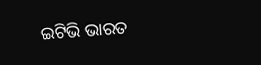ଇଟିଭି ଭାରତ